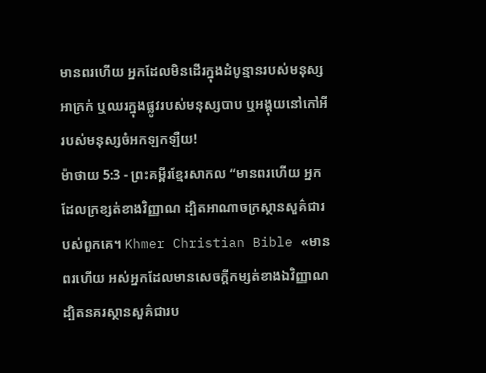មានពរហើយ អ្នកដែលមិនដើរក្នុងដំបូន្មានរបស់មនុស្សអាក្រក់ ឬឈរក្នុងផ្លូវរបស់មនុស្សបាប ឬអង្គុយនៅកៅអីរបស់មនុស្សចំអកឡកឡឺយ!
ម៉ាថាយ 5:3 - ព្រះគម្ពីរខ្មែរសាកល “មានពរហើយ អ្នកដែលក្រខ្សត់ខាងវិញ្ញាណ ដ្បិតអាណាចក្រស្ថានសួគ៌ជារបស់ពួកគេ។ Khmer Christian Bible «មានពរហើយ អស់អ្នកដែលមានសេចក្ដីកម្សត់ខាងឯវិញ្ញាណ ដ្បិតនគរស្ថានសួគ៌ជារប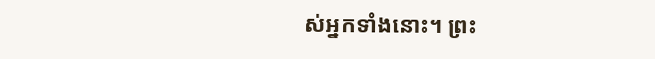ស់អ្នកទាំងនោះ។ ព្រះ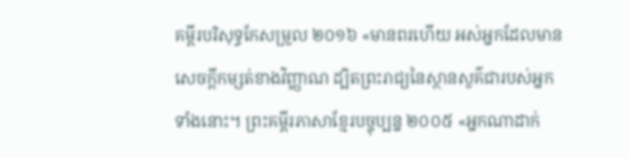គម្ពីរបរិសុទ្ធកែសម្រួល ២០១៦ «មានពរហើយ អស់អ្នកដែលមាន សេចក្តីកម្សត់ខាងវិញ្ញាណ ដ្បិតព្រះរាជ្យនៃស្ថានសួគ៌ជារបស់អ្នកទាំងនោះ។ ព្រះគម្ពីរភាសាខ្មែរបច្ចុប្បន្ន ២០០៥ «អ្នកណាដាក់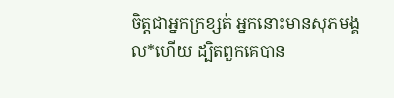ចិត្តជាអ្នកក្រខ្សត់ អ្នកនោះមានសុភមង្គល*ហើយ ដ្បិតពួកគេបាន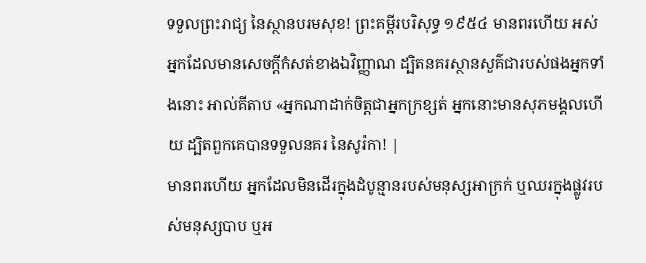ទទួលព្រះរាជ្យ នៃស្ថានបរមសុខ! ព្រះគម្ពីរបរិសុទ្ធ ១៩៥៤ មានពរហើយ អស់អ្នកដែលមានសេចក្ដីកំសត់ខាងឯវិញ្ញាណ ដ្បិតនគរស្ថានសួគ៌ជារបស់ផងអ្នកទាំងនោះ អាល់គីតាប «អ្នកណាដាក់ចិត្ដជាអ្នកក្រខ្សត់ អ្នកនោះមានសុភមង្គលហើយ ដ្បិតពួកគេបានទទួលនគរ នៃសូរ៉កា! |
មានពរហើយ អ្នកដែលមិនដើរក្នុងដំបូន្មានរបស់មនុស្សអាក្រក់ ឬឈរក្នុងផ្លូវរបស់មនុស្សបាប ឬអ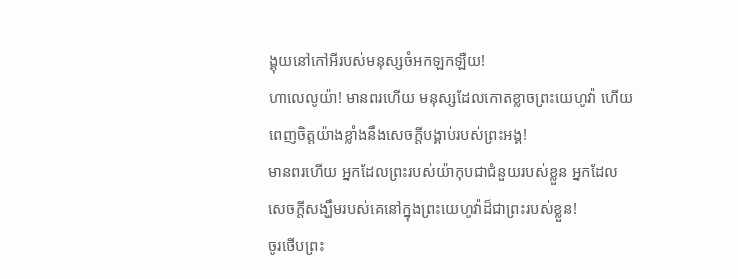ង្គុយនៅកៅអីរបស់មនុស្សចំអកឡកឡឺយ!
ហាលេលូយ៉ា! មានពរហើយ មនុស្សដែលកោតខ្លាចព្រះយេហូវ៉ា ហើយពេញចិត្តយ៉ាងខ្លាំងនឹងសេចក្ដីបង្គាប់របស់ព្រះអង្គ!
មានពរហើយ អ្នកដែលព្រះរបស់យ៉ាកុបជាជំនួយរបស់ខ្លួន អ្នកដែលសេចក្ដីសង្ឃឹមរបស់គេនៅក្នុងព្រះយេហូវ៉ាដ៏ជាព្រះរបស់ខ្លួន!
ចូរថើបព្រះ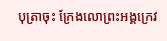បុត្រាចុះ ក្រែងលោព្រះអង្គក្រេវ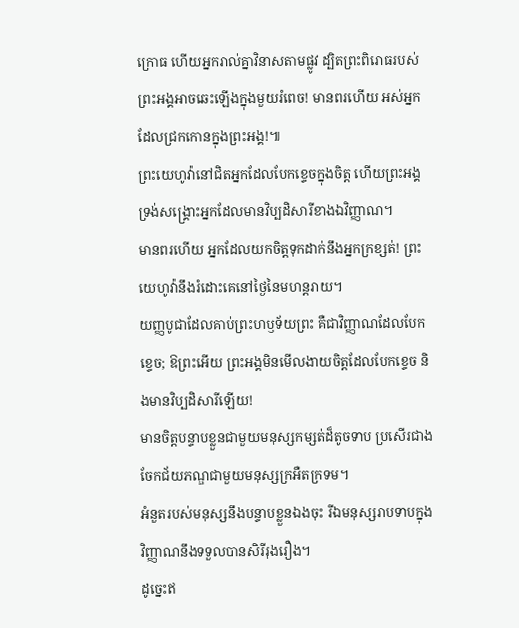ក្រោធ ហើយអ្នករាល់គ្នាវិនាសតាមផ្លូវ ដ្បិតព្រះពិរោធរបស់ព្រះអង្គអាចឆេះឡើងក្នុងមួយរំពេច! មានពរហើយ អស់អ្នកដែលជ្រកកោនក្នុងព្រះអង្គ!៕
ព្រះយេហូវ៉ានៅជិតអ្នកដែលបែកខ្ទេចក្នុងចិត្ត ហើយព្រះអង្គទ្រង់សង្គ្រោះអ្នកដែលមានវិប្បដិសារីខាងឯវិញ្ញាណ។
មានពរហើយ អ្នកដែលយកចិត្តទុកដាក់នឹងអ្នកក្រខ្សត់! ព្រះយេហូវ៉ានឹងរំដោះគេនៅថ្ងៃនៃមហន្តរាយ។
យញ្ញបូជាដែលគាប់ព្រះហឫទ័យព្រះ គឺជាវិញ្ញាណដែលបែកខ្ទេច; ឱព្រះអើយ ព្រះអង្គមិនមើលងាយចិត្តដែលបែកខ្ទេច និងមានវិប្បដិសារីឡើយ!
មានចិត្តបន្ទាបខ្លួនជាមួយមនុស្សកម្សត់ដ៏តូចទាប ប្រសើរជាងចែកជ័យភណ្ឌជាមួយមនុស្សក្រអឺតក្រទម។
អំនួតរបស់មនុស្សនឹងបន្ទាបខ្លួនឯងចុះ រីឯមនុស្សរាបទាបក្នុងវិញ្ញាណនឹងទទួលបានសិរីរុងរឿង។
ដូច្នេះឥ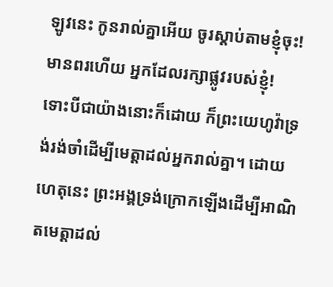ឡូវនេះ កូនរាល់គ្នាអើយ ចូរស្ដាប់តាមខ្ញុំចុះ! មានពរហើយ អ្នកដែលរក្សាផ្លូវរបស់ខ្ញុំ!
ទោះបីជាយ៉ាងនោះក៏ដោយ ក៏ព្រះយេហូវ៉ាទ្រង់រង់ចាំដើម្បីមេត្តាដល់អ្នករាល់គ្នា។ ដោយហេតុនេះ ព្រះអង្គទ្រង់ក្រោកឡើងដើម្បីអាណិតមេត្តាដល់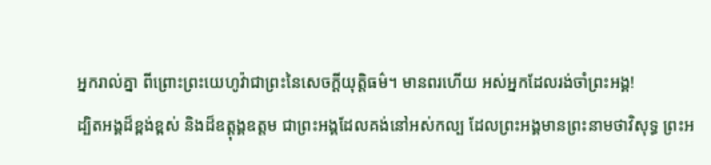អ្នករាល់គ្នា ពីព្រោះព្រះយេហូវ៉ាជាព្រះនៃសេចក្ដីយុត្តិធម៌។ មានពរហើយ អស់អ្នកដែលរង់ចាំព្រះអង្គ!
ដ្បិតអង្គដ៏ខ្ពង់ខ្ពស់ និងដ៏ឧត្ដុង្គឧត្ដម ជាព្រះអង្គដែលគង់នៅអស់កល្ប ដែលព្រះអង្គមានព្រះនាមថាវិសុទ្ធ ព្រះអ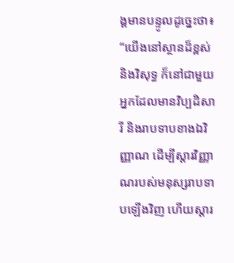ង្គមានបន្ទូលដូច្នេះថា៖ “យើងនៅស្ថានដ៏ខ្ពស់ និងវិសុទ្ធ ក៏នៅជាមួយអ្នកដែលមានវិប្បដិសារី និងរាបទាបខាងឯវិញ្ញាណ ដើម្បីស្ដារវិញ្ញាណរបស់មនុស្សរាបទាបឡើងវិញ ហើយស្ដារ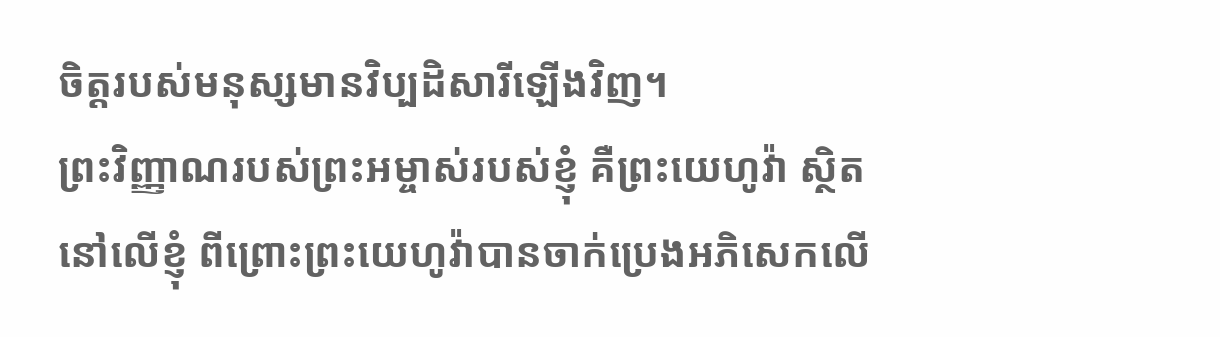ចិត្តរបស់មនុស្សមានវិប្បដិសារីឡើងវិញ។
ព្រះវិញ្ញាណរបស់ព្រះអម្ចាស់របស់ខ្ញុំ គឺព្រះយេហូវ៉ា ស្ថិតនៅលើខ្ញុំ ពីព្រោះព្រះយេហូវ៉ាបានចាក់ប្រេងអភិសេកលើ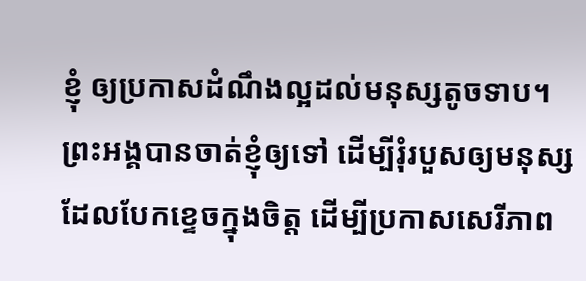ខ្ញុំ ឲ្យប្រកាសដំណឹងល្អដល់មនុស្សតូចទាប។ ព្រះអង្គបានចាត់ខ្ញុំឲ្យទៅ ដើម្បីរុំរបួសឲ្យមនុស្សដែលបែកខ្ទេចក្នុងចិត្ត ដើម្បីប្រកាសសេរីភាព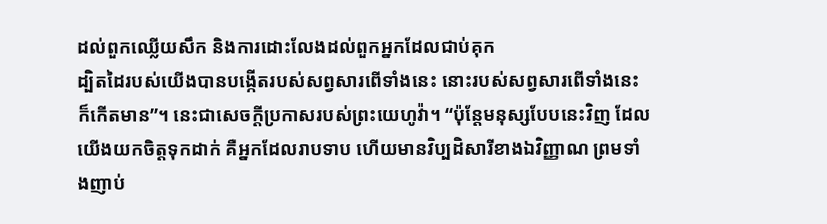ដល់ពួកឈ្លើយសឹក និងការដោះលែងដល់ពួកអ្នកដែលជាប់គុក
ដ្បិតដៃរបស់យើងបានបង្កើតរបស់សព្វសារពើទាំងនេះ នោះរបស់សព្វសារពើទាំងនេះក៏កើតមាន”។ នេះជាសេចក្ដីប្រកាសរបស់ព្រះយេហូវ៉ា។ “ប៉ុន្តែមនុស្សបែបនេះវិញ ដែលយើងយកចិត្តទុកដាក់ គឺអ្នកដែលរាបទាប ហើយមានវិប្បដិសារីខាងឯវិញ្ញាណ ព្រមទាំងញាប់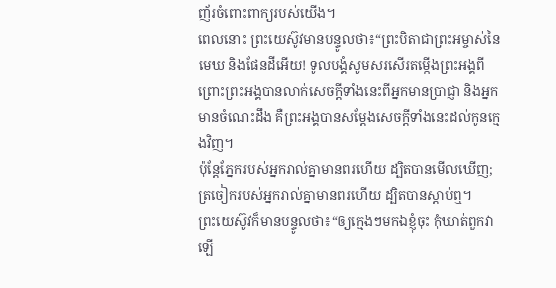ញ័រចំពោះពាក្យរបស់យើង។
ពេលនោះ ព្រះយេស៊ូវមានបន្ទូលថា៖“ព្រះបិតាជាព្រះអម្ចាស់នៃមេឃ និងផែនដីអើយ! ទូលបង្គំសូមសរសើរតម្កើងព្រះអង្គពីព្រោះព្រះអង្គបានលាក់សេចក្ដីទាំងនេះពីអ្នកមានប្រាជ្ញា និងអ្នកមានចំណេះដឹង គឺព្រះអង្គបានសម្ដែងសេចក្ដីទាំងនេះដល់កូនក្មេងវិញ។
ប៉ុន្តែភ្នែករបស់អ្នករាល់គ្នាមានពរហើយ ដ្បិតបានមើលឃើញ; ត្រចៀករបស់អ្នករាល់គ្នាមានពរហើយ ដ្បិតបានស្ដាប់ឮ។
ព្រះយេស៊ូវក៏មានបន្ទូលថា៖“ឲ្យក្មេងៗមកឯខ្ញុំចុះ កុំឃាត់ពួកវាឡើ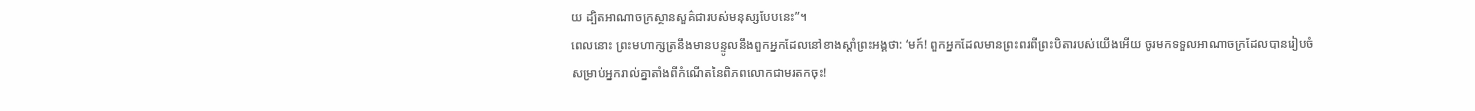យ ដ្បិតអាណាចក្រស្ថានសួគ៌ជារបស់មនុស្សបែបនេះ”។
ពេលនោះ ព្រះមហាក្សត្រនឹងមានបន្ទូលនឹងពួកអ្នកដែលនៅខាងស្ដាំព្រះអង្គថា: ‘មក៍! ពួកអ្នកដែលមានព្រះពរពីព្រះបិតារបស់យើងអើយ ចូរមកទទួលអាណាចក្រដែលបានរៀបចំសម្រាប់អ្នករាល់គ្នាតាំងពីកំណើតនៃពិភពលោកជាមរតកចុះ!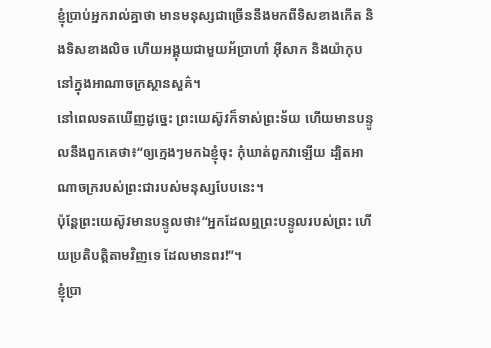ខ្ញុំប្រាប់អ្នករាល់គ្នាថា មានមនុស្សជាច្រើននឹងមកពីទិសខាងកើត និងទិសខាងលិច ហើយអង្គុយជាមួយអ័ប្រាហាំ អ៊ីសាក និងយ៉ាកុបនៅក្នុងអាណាចក្រស្ថានសួគ៌។
នៅពេលទតឃើញដូច្នេះ ព្រះយេស៊ូវក៏ទាស់ព្រះទ័យ ហើយមានបន្ទូលនឹងពួកគេថា៖“ឲ្យក្មេងៗមកឯខ្ញុំចុះ កុំឃាត់ពួកវាឡើយ ដ្បិតអាណាចក្ររបស់ព្រះជារបស់មនុស្សបែបនេះ។
ប៉ុន្តែព្រះយេស៊ូវមានបន្ទូលថា៖“អ្នកដែលឮព្រះបន្ទូលរបស់ព្រះ ហើយប្រតិបត្តិតាមវិញទេ ដែលមានពរ!”។
ខ្ញុំប្រា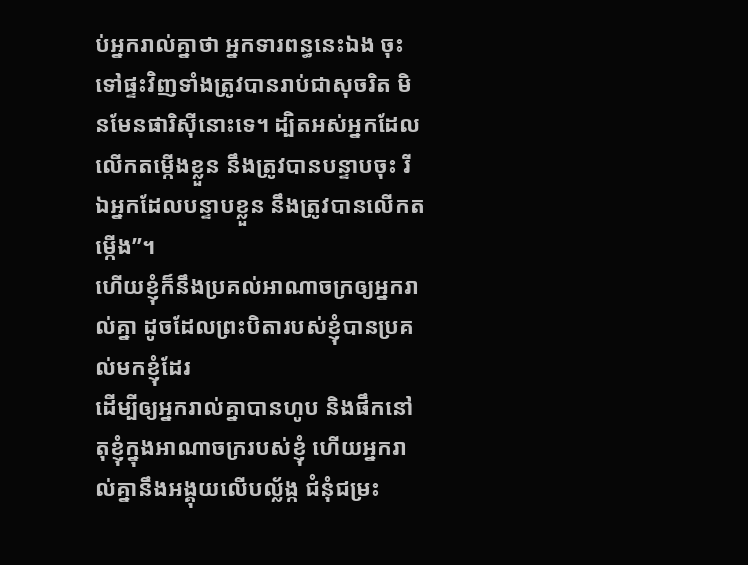ប់អ្នករាល់គ្នាថា អ្នកទារពន្ធនេះឯង ចុះទៅផ្ទះវិញទាំងត្រូវបានរាប់ជាសុចរិត មិនមែនផារិស៊ីនោះទេ។ ដ្បិតអស់អ្នកដែលលើកតម្កើងខ្លួន នឹងត្រូវបានបន្ទាបចុះ រីឯអ្នកដែលបន្ទាបខ្លួន នឹងត្រូវបានលើកតម្កើង”។
ហើយខ្ញុំក៏នឹងប្រគល់អាណាចក្រឲ្យអ្នករាល់គ្នា ដូចដែលព្រះបិតារបស់ខ្ញុំបានប្រគល់មកខ្ញុំដែរ
ដើម្បីឲ្យអ្នករាល់គ្នាបានហូប និងផឹកនៅតុខ្ញុំក្នុងអាណាចក្ររបស់ខ្ញុំ ហើយអ្នករាល់គ្នានឹងអង្គុយលើបល្ល័ង្ក ជំនុំជម្រះ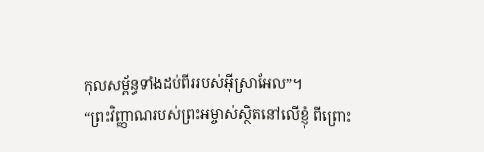កុលសម្ព័ន្ធទាំងដប់ពីររបស់អ៊ីស្រាអែល”។
“ព្រះវិញ្ញាណរបស់ព្រះអម្ចាស់ស្ថិតនៅលើខ្ញុំ ពីព្រោះ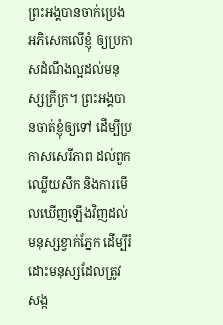ព្រះអង្គបានចាក់ប្រេងអភិសេកលើខ្ញុំ ឲ្យប្រកាសដំណឹងល្អដល់មនុស្សក្រីក្រ។ ព្រះអង្គបានចាត់ខ្ញុំឲ្យទៅ ដើម្បីប្រកាសសេរីភាព ដល់ពួកឈ្លើយសឹក និងការមើលឃើញឡើងវិញដល់មនុស្សខ្វាក់ភ្នែក ដើម្បីរំដោះមនុស្សដែលត្រូវសង្ក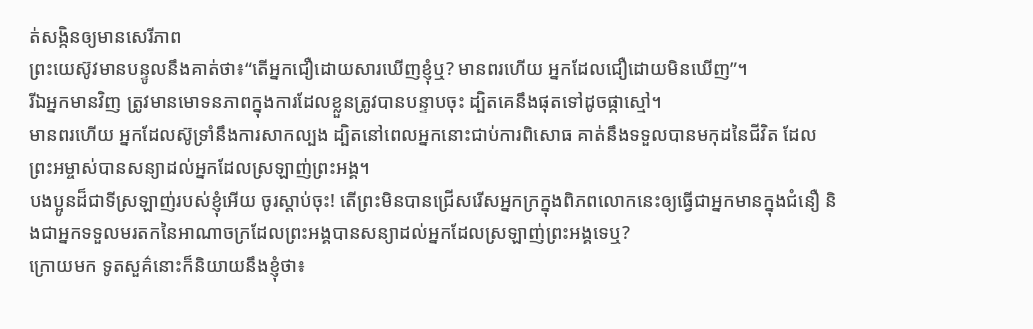ត់សង្កិនឲ្យមានសេរីភាព
ព្រះយេស៊ូវមានបន្ទូលនឹងគាត់ថា៖“តើអ្នកជឿដោយសារឃើញខ្ញុំឬ? មានពរហើយ អ្នកដែលជឿដោយមិនឃើញ”។
រីឯអ្នកមានវិញ ត្រូវមានមោទនភាពក្នុងការដែលខ្លួនត្រូវបានបន្ទាបចុះ ដ្បិតគេនឹងផុតទៅដូចផ្កាស្មៅ។
មានពរហើយ អ្នកដែលស៊ូទ្រាំនឹងការសាកល្បង ដ្បិតនៅពេលអ្នកនោះជាប់ការពិសោធ គាត់នឹងទទួលបានមកុដនៃជីវិត ដែលព្រះអម្ចាស់បានសន្យាដល់អ្នកដែលស្រឡាញ់ព្រះអង្គ។
បងប្អូនដ៏ជាទីស្រឡាញ់របស់ខ្ញុំអើយ ចូរស្ដាប់ចុះ! តើព្រះមិនបានជ្រើសរើសអ្នកក្រក្នុងពិភពលោកនេះឲ្យធ្វើជាអ្នកមានក្នុងជំនឿ និងជាអ្នកទទួលមរតកនៃអាណាចក្រដែលព្រះអង្គបានសន្យាដល់អ្នកដែលស្រឡាញ់ព្រះអង្គទេឬ?
ក្រោយមក ទូតសួគ៌នោះក៏និយាយនឹងខ្ញុំថា៖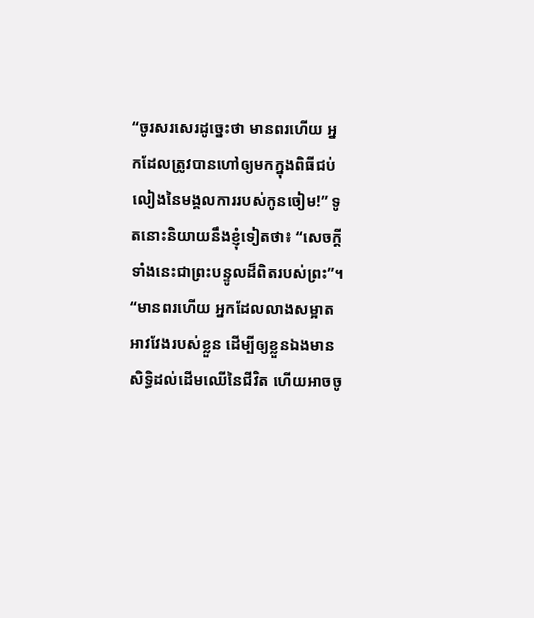“ចូរសរសេរដូច្នេះថា មានពរហើយ អ្នកដែលត្រូវបានហៅឲ្យមកក្នុងពិធីជប់លៀងនៃមង្គលការរបស់កូនចៀម!” ទូតនោះនិយាយនឹងខ្ញុំទៀតថា៖ “សេចក្ដីទាំងនេះជាព្រះបន្ទូលដ៏ពិតរបស់ព្រះ”។
“មានពរហើយ អ្នកដែលលាងសម្អាតអាវវែងរបស់ខ្លួន ដើម្បីឲ្យខ្លួនឯងមានសិទ្ធិដល់ដើមឈើនៃជីវិត ហើយអាចចូ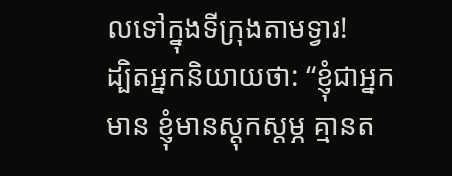លទៅក្នុងទីក្រុងតាមទ្វារ!
ដ្បិតអ្នកនិយាយថា: “ខ្ញុំជាអ្នកមាន ខ្ញុំមានស្ដុកស្ដម្ភ គ្មានត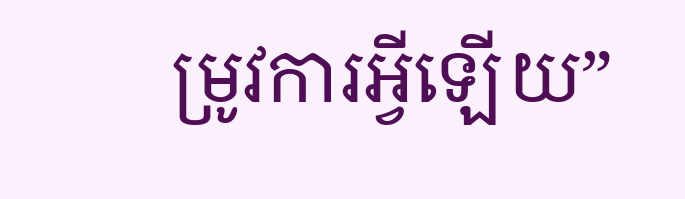ម្រូវការអ្វីឡើយ”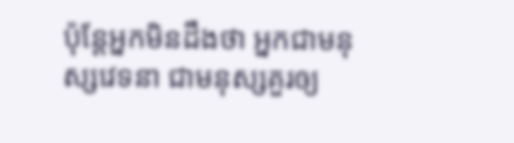ប៉ុន្តែអ្នកមិនដឹងថា អ្នកជាមនុស្សវេទនា ជាមនុស្សគួរឲ្យ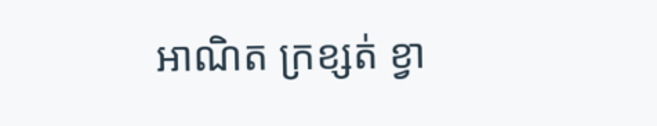អាណិត ក្រខ្សត់ ខ្វា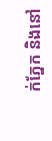ក់ភ្នែក និងនៅ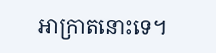អាក្រាតនោះទេ។